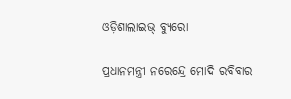ଓଡ଼ିଶାଲାଇଭ୍ ବ୍ୟୁରୋ

ପ୍ରଧାନମନ୍ତ୍ରୀ ନରେନ୍ଦ୍ରେ ମୋଦି ରବିବାର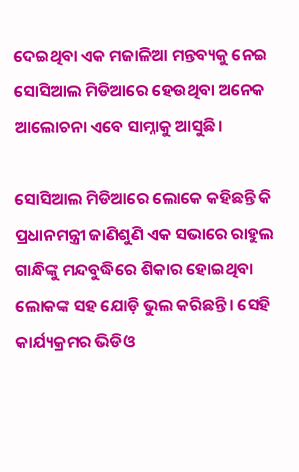ଦେଇଥିବା ଏକ ମଜାଳିଆ ମନ୍ତବ୍ୟକୁ ନେଇ ସୋସିଆଲ ମିଡିଆରେ ହେଉଥିବା ଅନେକ ଆଲୋଚନା ଏବେ ସାମ୍ନାକୁ ଆସୁଛି।

ସୋସିଆଲ ମିଡିଆରେ ଲୋକେ କହିଛନ୍ତି କି ପ୍ରଧାନମନ୍ତ୍ରୀ ଜାଣିଶୁଣି ଏକ ସଭାରେ ରାହୁଲ ଗାନ୍ଧିଙ୍କୁ ମନ୍ଦବୁଦ୍ଧିରେ ଶିକାର ହୋଇଥିବା ଲୋକଙ୍କ ସହ ଯୋଡ଼ି ଭୁଲ କରିଛନ୍ତି। ସେହି କାର୍ଯ୍ୟକ୍ରମର ଭିଡିଓ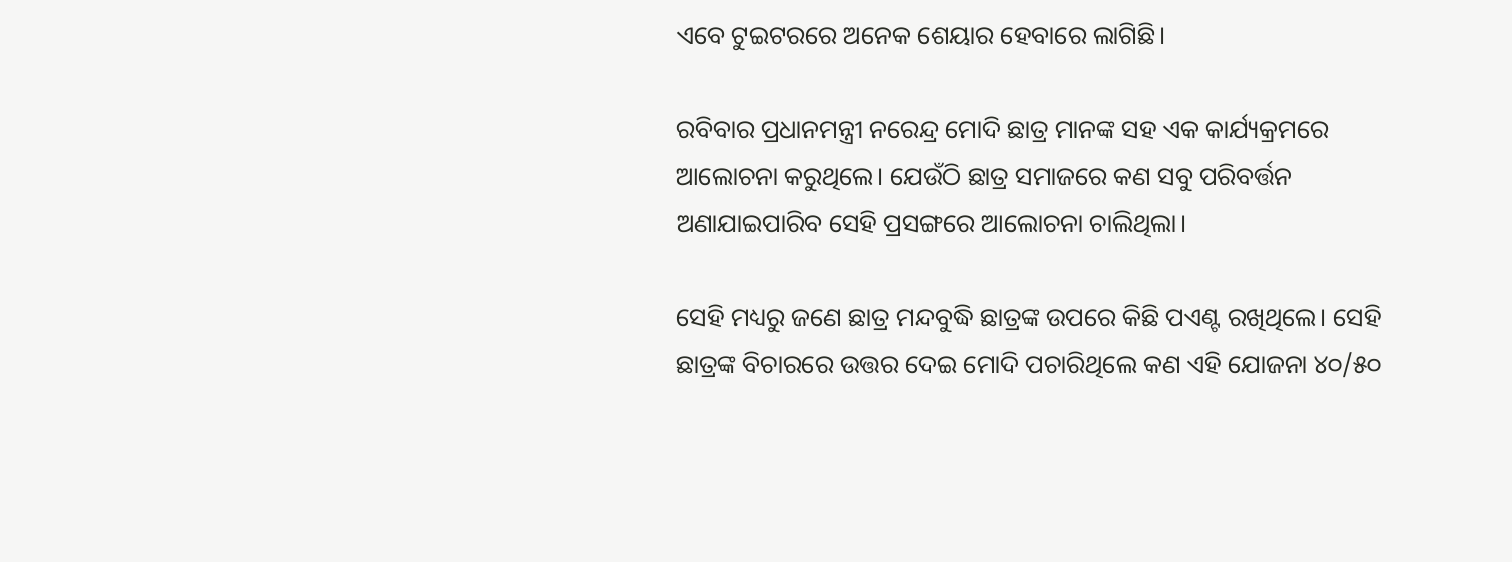ଏବେ ଟୁଇଟରରେ ଅନେକ ଶେୟାର ହେବାରେ ଲାଗିଛି।

ରବିବାର ପ୍ରଧାନମନ୍ତ୍ରୀ ନରେନ୍ଦ୍ର ମୋଦି ଛାତ୍ର ମାନଙ୍କ ସହ ଏକ କାର୍ଯ୍ୟକ୍ରମରେ ଆଲୋଚନା କରୁଥିଲେ। ଯେଉଁଠି ଛାତ୍ର ସମାଜରେ କଣ ସବୁ ପରିବର୍ତ୍ତନ ଅଣାଯାଇପାରିବ ସେହି ପ୍ରସଙ୍ଗରେ ଆଲୋଚନା ଚାଲିଥିଲା।

ସେହି ମଧ୍ୟରୁ ଜଣେ ଛାତ୍ର ମନ୍ଦବୁଦ୍ଧି ଛାତ୍ରଙ୍କ ଉପରେ କିଛି ପଏଣ୍ଟ ରଖିଥିଲେ। ସେହି ଛାତ୍ରଙ୍କ ବିଚାରରେ ଉତ୍ତର ଦେଇ ମୋଦି ପଚାରିଥିଲେ କଣ ଏହି ଯୋଜନା ୪୦/୫୦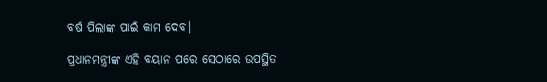ବର୍ଷ ପିଲାଙ୍କ ପାଇଁ କାମ ଦେବ।

ପ୍ରଧାନମନ୍ତ୍ରୀଙ୍କ ଏହି ବୟାନ ପରେ ସେଠାରେ ଉପସ୍ଥିତ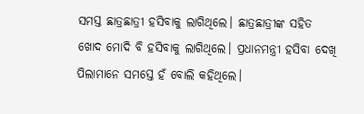ସମସ୍ତ ଛାତ୍ରଛାତ୍ରୀ ହସିବାକୁ ଲାଗିଥିଲେ। ଛାତ୍ରଛାତ୍ରୀଙ୍କ ସହିତ ଖୋଦ ମୋଦି ବି ହସିବାକୁ ଲାଗିଥିଲେ। ପ୍ରଧାନମନ୍ତ୍ରୀ ହସିବା ଦେଖି ପିଲାମାନେ ସମସ୍ତେ ହଁ ବୋଲି କହିଥିଲେ।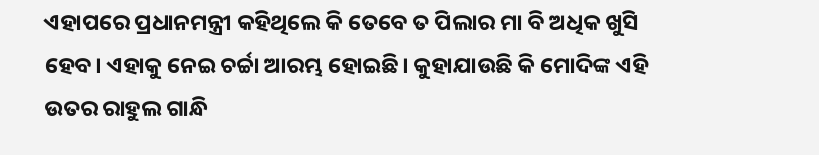ଏହାପରେ ପ୍ରଧାନମନ୍ତ୍ରୀ କହିଥିଲେ କି ତେବେ ତ ପିଲାର ମା ବି ଅଧିକ ଖୁସି ହେବ। ଏହାକୁ ନେଇ ଚର୍ଚ୍ଚା ଆରମ୍ଭ ହୋଇଛି। କୁହାଯାଉଛି କି ମୋଦିଙ୍କ ଏହି ଉତର ରାହୁଲ ଗାନ୍ଧି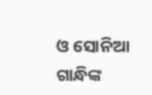ଓ ସୋନିଆ ଗାନ୍ଧିଙ୍କ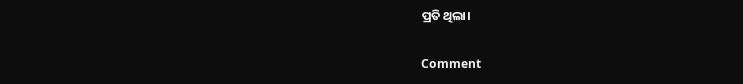ପ୍ରତି ଥିଲା।

Comment